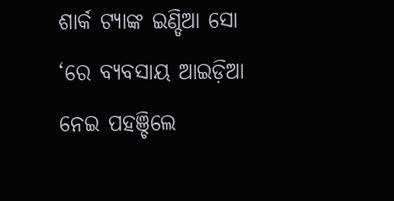ଶାର୍କ ଟ୍ୟାଙ୍କ ଇଣ୍ଡିଆ ସୋ ‘ରେ ବ୍ୟବସାୟ ଆଇଡ଼ିଆ ନେଇ ପହଞ୍ଚିଲେ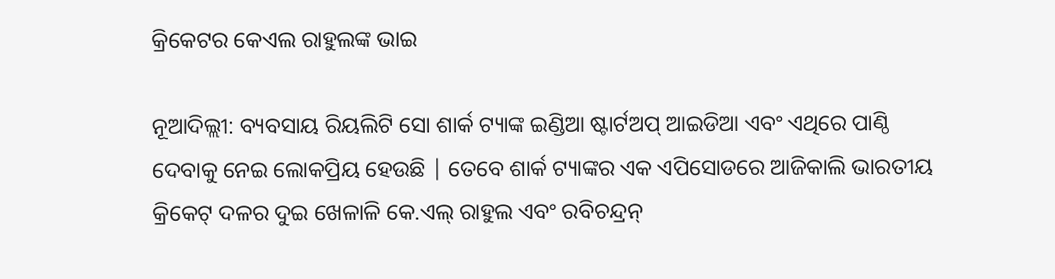କ୍ରିକେଟର କେଏଲ ରାହୁଲଙ୍କ ଭାଇ

ନୂଆଦିଲ୍ଲୀ: ବ୍ୟବସାୟ ରିୟଲିଟି ସୋ ଶାର୍କ ଟ୍ୟାଙ୍କ ଇଣ୍ଡିଆ ଷ୍ଟାର୍ଟଅପ୍ ଆଇଡିଆ ଏବଂ ଏଥିରେ ପାଣ୍ଠି ଦେବାକୁ ନେଇ ଲୋକପ୍ରିୟ ହେଉଛି | ତେବେ ଶାର୍କ ଟ୍ୟାଙ୍କର ଏକ ଏପିସୋଡରେ ଆଜିକାଲି ଭାରତୀୟ କ୍ରିକେଟ୍ ଦଳର ଦୁଇ ଖେଳାଳି କେ.ଏଲ୍ ରାହୁଲ ଏବଂ ରବିଚନ୍ଦ୍ରନ୍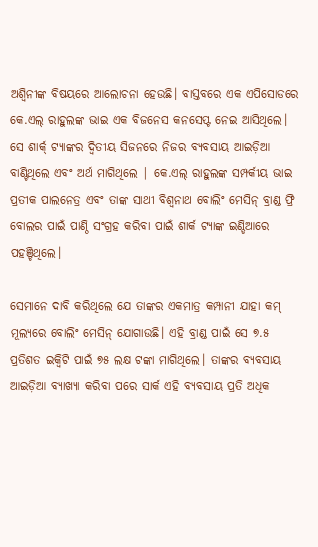ଅଶ୍ୱିନୀଙ୍କ ବିଷୟରେ ଆଲୋଚନା ହେଉଛି। ବାସ୍ତବରେ ଏକ ଏପିସୋଡରେ କେ.ଏଲ୍ ରାହୁଲଙ୍କ ଭାଇ ଏକ ବିଜନେସ କନସେପ୍ଟ ନେଇ ଆସିଥିଲେ। ସେ ଶାର୍କ୍ ଟ୍ୟାଙ୍କର ଦ୍ୱିତୀୟ ସିଜନରେ ନିଜର ବ୍ୟବସାୟ ଆଇଡ଼ିଆ ବାଣ୍ଟିଥିଲେ ଏବଂ ଅର୍ଥ ମାଗିଥିଲେ | କେ.ଏଲ୍ ରାହୁଲଙ୍କ ସମ୍ପର୍କୀୟ ଭାଇ ପ୍ରତୀକ ପାଲନେତ୍ର ଏବଂ ତାଙ୍କ ସାଥୀ ବିଶ୍ୱନାଥ ବୋଲିଂ ମେସିନ୍ ବ୍ରାଣ୍ଡ ଫ୍ରି ବୋଲର ପାଇଁ ପାଣ୍ଠି ସଂଗ୍ରହ କରିବା ପାଇଁ ଶାର୍କ ଟ୍ୟାଙ୍କ ଇଣ୍ଡିଆରେ ପହଞ୍ଚିଥିଲେ।

ସେମାନେ ଦାବି କରିଥିଲେ ଯେ ତାଙ୍କର ଏକମାତ୍ର କମ୍ପାନୀ ଯାହା କମ୍ ମୂଲ୍ୟରେ ବୋଲିଂ ମେସିନ୍ ଯୋଗାଉଛି। ଏହି ବ୍ରାଣ୍ଡ ପାଇଁ ସେ ୭.୫ ପ୍ରତିଶତ ଇକ୍ୱିଟି ପାଇଁ ୭୫ ଲକ୍ଷ ଟଙ୍କା ମାଗିଥିଲେ। ତାଙ୍କର ବ୍ୟବସାୟ ଆଇଡ଼ିଆ ବ୍ୟାଖ୍ୟା କରିବା ପରେ ସାର୍କ ଏହି ବ୍ୟବସାୟ ପ୍ରତି ଅଧିକ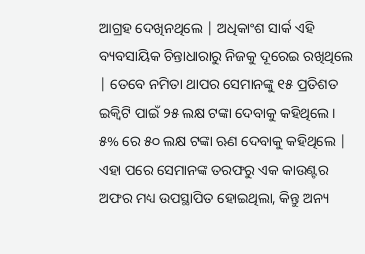ଆଗ୍ରହ ଦେଖିନଥିଲେ | ଅଧିକାଂଶ ସାର୍କ ଏହି ବ୍ୟବସାୟିକ ଚିନ୍ତାଧାରାରୁ ନିଜକୁ ଦୂରେଇ ରଖିଥିଲେ | ତେବେ ନମିତା ଥାପର ସେମାନଙ୍କୁ ୧୫ ପ୍ରତିଶତ ଇକ୍ୱିଟି ପାଇଁ ୨୫ ଲକ୍ଷ ଟଙ୍କା ଦେବାକୁ କହିଥିଲେ। ୫% ରେ ୫୦ ଲକ୍ଷ ଟଙ୍କା ଋଣ ଦେବାକୁ କହିଥିଲେ | ଏହା ପରେ ସେମାନଙ୍କ ତରଫରୁ ଏକ କାଉଣ୍ଟର ଅଫର ମଧ୍ୟ ଉପସ୍ଥାପିତ ହୋଇଥିଲା, କିନ୍ତୁ ଅନ୍ୟ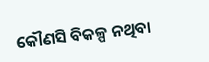କୌଣସି ବିକଳ୍ପ ନଥିବା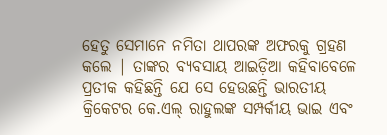ହେତୁ ସେମାନେ ନମିତା ଥାପରଙ୍କ ଅଫରକୁ ଗ୍ରହଣ କଲେ | ତାଙ୍କର ବ୍ୟବସାୟ ଆଇଡ଼ିଆ କହିବାବେଳେ ପ୍ରତୀକ କହିଛନ୍ତି ଯେ ସେ ହେଉଛନ୍ତି ଭାରତୀୟ କ୍ରିକେଟର କେ.ଏଲ୍ ରାହୁଲଙ୍କ ସମ୍ପର୍କୀୟ ଭାଇ ଏବଂ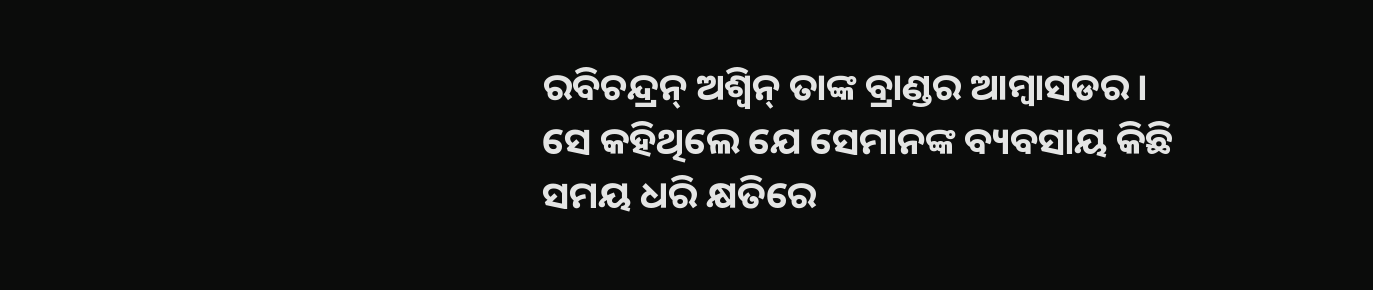ରବିଚନ୍ଦ୍ରନ୍ ଅଶ୍ୱିନ୍ ତାଙ୍କ ବ୍ରାଣ୍ଡର ଆମ୍ବାସଡର। ସେ କହିଥିଲେ ଯେ ସେମାନଙ୍କ ବ୍ୟବସାୟ କିଛି ସମୟ ଧରି କ୍ଷତିରେ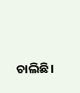ଚାଲିଛି।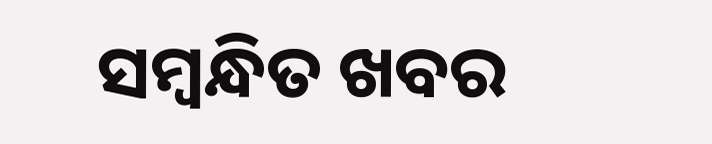ସମ୍ବନ୍ଧିତ ଖବର